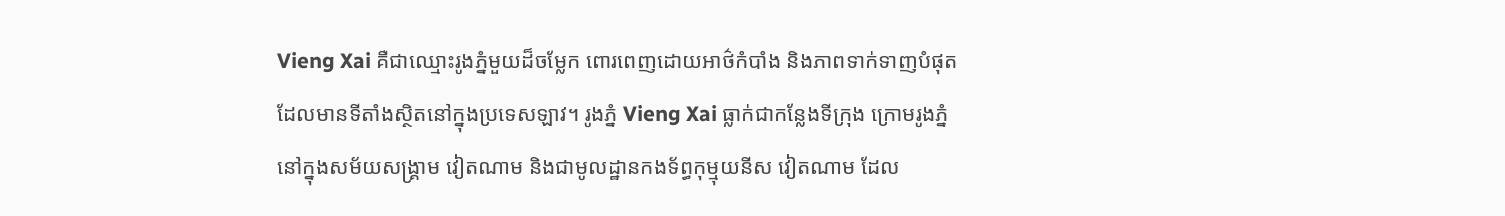Vieng Xai គឺជាឈ្មោះរូងភ្នំមួយដ៏ចម្លែក ពោរពេញដោយអាថ៌កំបាំង និងភាពទាក់ទាញបំផុត
ដែលមានទីតាំងស្ថិតនៅក្នុងប្រទេសឡាវ។ រូងភ្នំ Vieng Xai ធ្លាក់ជាកន្លែងទីក្រុង ក្រោមរូងភ្នំ
នៅក្នុងសម័យសង្គ្រាម វៀតណាម និងជាមូលដ្ឋានកងទ័ព្ធកុម្មុយនីស វៀតណាម ដែល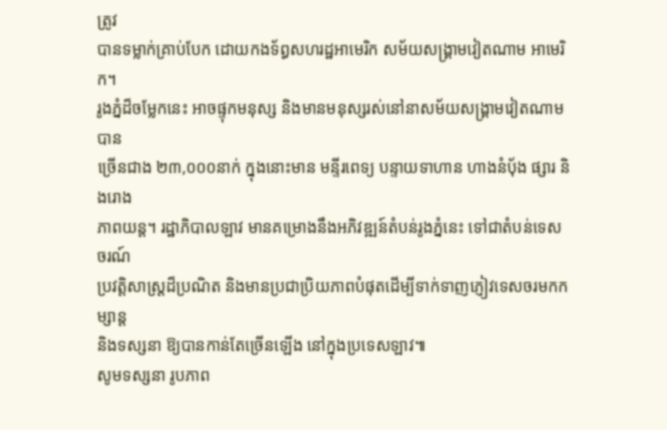ត្រូវ
បានទម្លាក់គ្រាប់បែក ដោយកងទ័ព្ធសហរដ្ឋអាមេរិក សម័យសង្គ្រាមវៀតណាម អាមេរិក។
រូងភ្នំដ៏ចម្លែកនេះ អាចផ្ទុកមនុស្ស និងមានមនុស្សរស់នៅនាសម័យសង្រ្គាមវៀតណាម បាន
ច្រើនជាង ២៣,០០០នាក់ ក្នុងនោះមាន មន្ទីរពេទ្យ បន្ទាយទាហាន ហាងនំប័ុង ផ្សារ និងរោង
ភាពយន្ត។ រដ្ឋាភិបាលឡាវ មានគម្រោងនឹងអភិវឌ្ឍន៍តំបន់រូងភ្នំនេះ ទៅជាតំបន់ទេសចរណ៍
ប្រវត្តិសាស្រ្តដ៏ប្រណិត និងមានប្រជាប្រិយភាពបំផុតដើម្បីទាក់ទាញភ្ញៀវទេសចរមកកម្សាន្ត
និងទស្សនា ឱ្យបានកាន់តែច្រើនឡើង នៅក្នុងប្រទេសឡាវ៕
សូមទស្សនា រូបភាព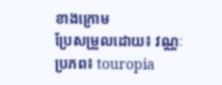ខាងក្រោម
ប្រែសម្រួលដោយ៖ វណ្ណៈ
ប្រភព៖ touropia